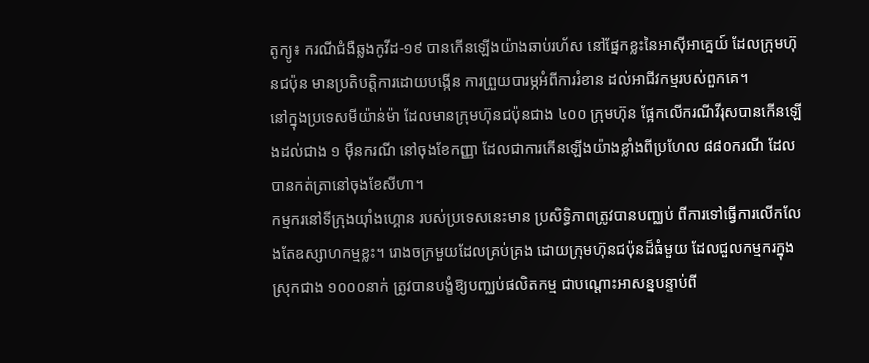តូក្យូ៖ ករណីជំងឺឆ្លងកូវីដ-១៩ បានកើនឡើងយ៉ាងឆាប់រហ័ស នៅផ្នែកខ្លះនៃអាស៊ីអាគ្នេយ៍ ដែលក្រុមហ៊ុនជប៉ុន មានប្រតិបត្ដិការដោយបង្កើន ការព្រួយបារម្ភអំពីការរំខាន ដល់អាជីវកម្មរបស់ពួកគេ។
នៅក្នុងប្រទេសមីយ៉ាន់ម៉ា ដែលមានក្រុមហ៊ុនជប៉ុនជាង ៤០០ ក្រុមហ៊ុន ផ្អែកលើករណីវីរុសបានកើនឡើងដល់ជាង ១ ម៉ឺនករណី នៅចុងខែកញ្ញា ដែលជាការកើនឡើងយ៉ាងខ្លាំងពីប្រហែល ៨៨០ករណី ដែលបានកត់ត្រានៅចុងខែសីហា។
កម្មករនៅទីក្រុងយ៉ាំងហ្គោន របស់ប្រទេសនេះមាន ប្រសិទ្ធិភាពត្រូវបានបញ្ឈប់ ពីការទៅធ្វើការលើកលែងតែឧស្សាហកម្មខ្លះ។ រោងចក្រមួយដែលគ្រប់គ្រង ដោយក្រុមហ៊ុនជប៉ុនដ៏ធំមួយ ដែលជួលកម្មករក្នុងស្រុកជាង ១០០០នាក់ ត្រូវបានបង្ខំឱ្យបញ្ឈប់ផលិតកម្ម ជាបណ្តោះអាសន្នបន្ទាប់ពី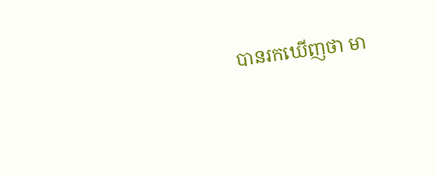បានរកឃើញថា មា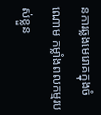នការឆ្លងមេរោគក្នុងចំណោម កម្លាំងពលកម្មរបស់ខ្លួន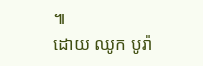៕
ដោយ ឈូក បូរ៉ា